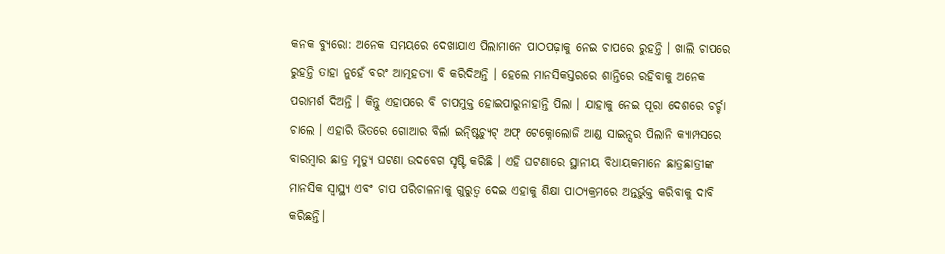କନକ ବ୍ୟୁରୋ: ଅନେକ ସମୟରେ ଦେଖାଯାଏ ପିଲାମାନେ ପାଠପଢ଼ାକୁ ନେଇ ଚାପରେ ରୁହନ୍ତି । ଖାଲି ଚାପରେ ରୁହନ୍ତି ତାହା ନୁହେଁ ବରଂ ଆତ୍ମହତ୍ୟା ବି କରିଦିଅନ୍ତି । ହେଲେ ମାନସିକସ୍ତରରେ ଶାନ୍ତିରେ ରହିବାକୁ ଅନେକ ପରାମର୍ଶ ଦିଅନ୍ତି । କିନ୍ତୁ ଏହାପରେ ବି ଚାପମୁକ୍ତ ହୋଇପାରୁନାହାନ୍ତି ପିଲା । ଯାହାକୁ ନେଇ ପୂରା ଦେଶରେ ଚର୍ଚ୍ଚା ଚାଲେ । ଏହାରି ଭିତରେ ଗୋଆର ବିର୍ଲା ଇନ୍ଷ୍ଟିଚ୍ୟୁଟ୍ ଅଫ୍ ଟେକ୍ନୋଲୋଜି ଆଣ୍ଡ ସାଇନ୍ସର ପିଲାନି କ୍ୟାମ୍ପସରେ ବାରମ୍ବାର ଛାତ୍ର ମୃତ୍ୟୁ ଘଟଣା ଉଦବେଗ ସୃଷ୍ଟି କରିଛି । ଏହି ଘଟଣାରେ ସ୍ଥାନୀୟ ବିଧାୟକମାନେ ଛାତ୍ରଛାତ୍ରୀଙ୍କ ମାନସିକ ସ୍ୱାସ୍ଥ୍ୟ ଏବଂ ଚାପ ପରିଚାଳନାକୁ ଗୁରୁତ୍ୱ ଦେଇ ଏହାକୁ ଶିକ୍ଷା ପାଠ୍ୟକ୍ରମରେ ଅନ୍ତର୍ଭୁକ୍ତ କରିବାକୁ ଦାବି କରିଛନ୍ତି।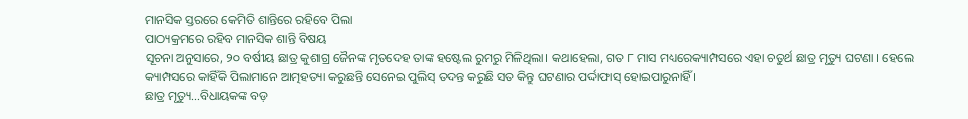ମାନସିକ ସ୍ତରରେ କେମିତି ଶାନ୍ତିରେ ରହିବେ ପିଲା
ପାଠ୍ୟକ୍ରମରେ ରହିବ ମାନସିକ ଶାନ୍ତି ବିଷୟ
ସୂଚନା ଅନୁସାରେ, ୨୦ ବର୍ଷୀୟ ଛାତ୍ର କୁଶାଗ୍ର ଜୈନଙ୍କ ମୃତଦେହ ତାଙ୍କ ହଷ୍ଟେଲ ରୁମରୁ ମିଳିଥିଲା। କଥାହେଲା, ଗତ ୮ ମାସ ମଧ୍ୟରେକ୍ୟାମ୍ପସରେ ଏହା ଚତୁର୍ଥ ଛାତ୍ର ମୃତ୍ୟୁ ଘଟଣା । ହେଲେ କ୍ୟାମ୍ପସରେ କାହିଁକି ପିଲାମାନେ ଆତ୍ମହତ୍ୟା କରୁଛନ୍ତି ସେନେଇ ପୁଲିସ୍ ତଦନ୍ତ କରୁଛି ସତ କିନ୍ତୁ ଘଟଣାର ପର୍ଦ୍ଦାଫାସ୍ ହୋଇପାରୁନାହିଁ ।
ଛାତ୍ର ମୃତ୍ୟୁ…ବିଧାୟକଙ୍କ ବଡ଼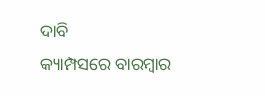ଦାବି
କ୍ୟାମ୍ପସରେ ବାରମ୍ବାର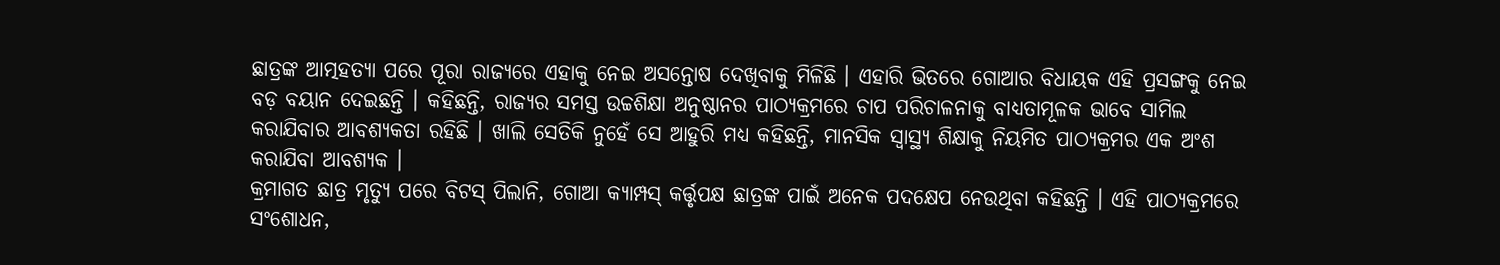ଛାତ୍ରଙ୍କ ଆତ୍ମହତ୍ୟା ପରେ ପୂରା ରାଜ୍ୟରେ ଏହାକୁ ନେଇ ଅସନ୍ତୋଷ ଦେଖିବାକୁ ମିଳିଛି । ଏହାରି ଭିତରେ ଗୋଆର ବିଧାୟକ ଏହି ପ୍ରସଙ୍ଗକୁ ନେଇ ବଡ଼ ବୟାନ ଦେଇଛନ୍ତି । କହିଛନ୍ତି, ରାଜ୍ୟର ସମସ୍ତ ଉଚ୍ଚଶିକ୍ଷା ଅନୁଷ୍ଠାନର ପାଠ୍ୟକ୍ରମରେ ଚାପ ପରିଚାଳନାକୁ ବାଧ୍ୟତାମୂଳକ ଭାବେ ସାମିଲ କରାଯିବାର ଆବଶ୍ୟକତା ରହିଛି । ଖାଲି ସେତିକି ନୁହେଁ ସେ ଆହୁରି ମଧ୍ୟ କହିଛନ୍ତି, ମାନସିକ ସ୍ୱାସ୍ଥ୍ୟ ଶିକ୍ଷାକୁ ନିୟମିତ ପାଠ୍ୟକ୍ରମର ଏକ ଅଂଶ କରାଯିବା ଆବଶ୍ୟକ ।
କ୍ରମାଗତ ଛାତ୍ର ମୃତ୍ୟୁ ପରେ ବିଟସ୍ ପିଲାନି, ଗୋଆ କ୍ୟାମ୍ପସ୍ କର୍ତ୍ତୃପକ୍ଷ ଛାତ୍ରଙ୍କ ପାଇଁ ଅନେକ ପଦକ୍ଷେପ ନେଉଥିବା କହିଛନ୍ତି । ଏହି ପାଠ୍ୟକ୍ରମରେ ସଂଶୋଧନ,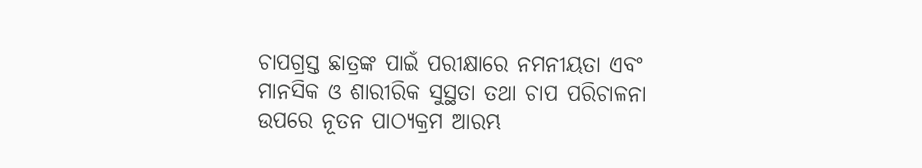ଚାପଗ୍ରସ୍ତ ଛାତ୍ରଙ୍କ ପାଇଁ ପରୀକ୍ଷାରେ ନମନୀୟତା ଏବଂ ମାନସିକ ଓ ଶାରୀରିକ ସୁସ୍ଥତା ତଥା ଚାପ ପରିଚାଳନା ଉପରେ ନୂତନ ପାଠ୍ୟକ୍ରମ ଆରମ୍ଭ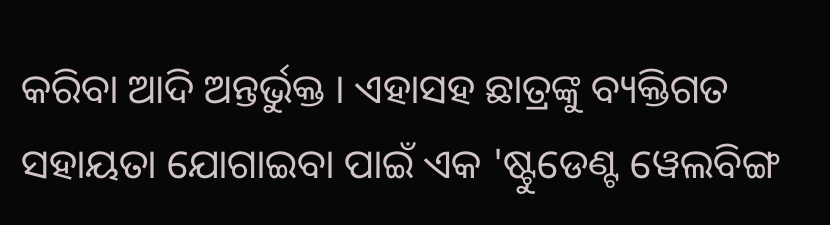କରିବା ଆଦି ଅନ୍ତର୍ଭୁକ୍ତ । ଏହାସହ ଛାତ୍ରଙ୍କୁ ବ୍ୟକ୍ତିଗତ ସହାୟତା ଯୋଗାଇବା ପାଇଁ ଏକ 'ଷ୍ଟୁଡେଣ୍ଟ ୱେଲବିଙ୍ଗ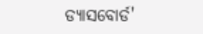ଡ୍ୟାସବୋର୍ଡ'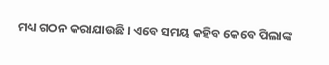ମଧ୍ୟ ଗଠନ କରାଯାଉଛି । ଏବେ ସମୟ କହିବ କେବେ ପିଲାଙ୍କ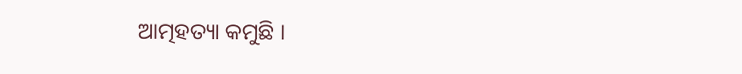ଆତ୍ମହତ୍ୟା କମୁଛି ।